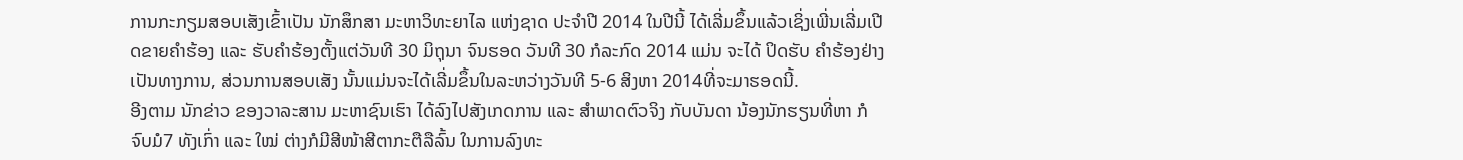ການກະກຽມສອບເສັງເຂົ້າເປັນ ນັກສຶກສາ ມະຫາວິທະຍາໄລ ແຫ່ງຊາດ ປະຈຳປີ 2014 ໃນປີນີ້ ໄດ້ເລີ່ມຂຶ້ນແລ້ວເຊິ່ງເພີ່ນເລີ່ມເປີດຂາຍຄຳຮ້ອງ ແລະ ຮັບຄຳຮ້ອງຕັ້ງແຕ່ວັນທີ 30 ມິຖຸນາ ຈົນຮອດ ວັນທີ 30 ກໍລະກົດ 2014 ແມ່ນ ຈະໄດ້ ປິດຮັບ ຄຳຮ້ອງຢ່າງເປັນທາງການ, ສ່ວນການສອບເສັງ ນັ້ນແມ່ນຈະໄດ້ເລີ່ມຂຶ້ນໃນລະຫວ່າງວັນທີ 5-6 ສິງຫາ 2014ທີ່ຈະມາຮອດນີ້.
ອີງຕາມ ນັກຂ່າວ ຂອງວາລະສານ ມະຫາຊົນເຮົາ ໄດ້ລົງໄປສັງເກດການ ແລະ ສຳພາດຕົວຈິງ ກັບບັນດາ ນ້ອງນັກຮຽນທີ່ຫາ ກໍຈົບມໍ7 ທັງເກົ່າ ແລະ ໃໝ່ ຕ່າງກໍມີສີໜ້າສີຕາກະຕືລືລົ້ນ ໃນການລົງທະ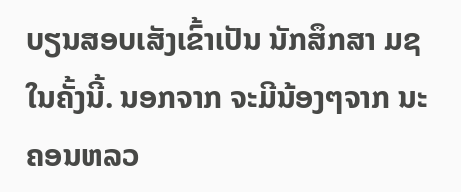ບຽນສອບເສັງເຂົ້າເປັນ ນັກສຶກສາ ມຊ ໃນຄັ້ງນີ້. ນອກຈາກ ຈະມີນ້ອງໆຈາກ ນະຄອນຫລວ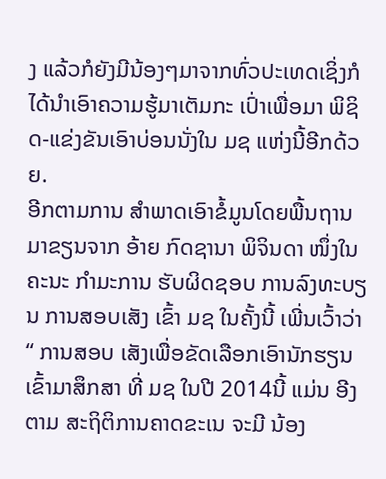ງ ແລ້ວກໍຍັງມີນ້ອງໆມາຈາກທົ່ວປະເທດເຊິ່ງກໍໄດ້ນຳເອົາຄວາມຮູ້ມາເຕັມກະ ເປົ່າເພື່ອມາ ພິຊິດ-ແຂ່ງຂັນເອົາບ່ອນນັ່ງໃນ ມຊ ແຫ່ງນີ້ອີກດ້ວຍ.
ອີກຕາມການ ສຳພາດເອົາຂໍ້ມູນໂດຍພື້ນຖານ ມາຂຽນຈາກ ອ້າຍ ກົດຊານາ ພິຈິນດາ ໜຶ່ງໃນຄະນະ ກຳມະການ ຮັບຜິດຊອບ ການລົງທະບຽນ ການສອບເສັງ ເຂົ້າ ມຊ ໃນຄັ້ງນີ້ ເພີ່ນເວົ້າວ່າ“ ການສອບ ເສັງເພື່ອຂັດເລືອກເອົານັກຮຽນ ເຂົ້າມາສຶກສາ ທີ່ ມຊ ໃນປີ 2014ນີ້ ແມ່ນ ອີງຕາມ ສະຖິຕິການຄາດຂະເນ ຈະມີ ນ້ອງ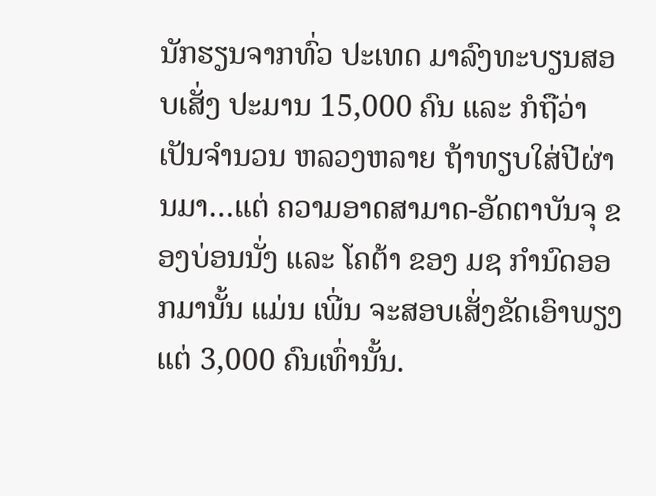ນັກຮຽນຈາກທົ່ວ ປະເທດ ມາລົງທະບຽນສອບເສັ່ງ ປະມານ 15,000 ຄົນ ແລະ ກໍຖືວ່າ ເປັນຈຳນວນ ຫລວງຫລາຍ ຖ້າທຽບໃສ່ປີຜ່ານມາ…ແຕ່ ຄວາມອາດສາມາດ-ອັດຕາບັນຈຸ ຂອງບ່ອນນັ່ງ ແລະ ໂຄຕ້າ ຂອງ ມຊ ກຳນົດອອກມານັ້ນ ແມ່ນ ເພີ່ນ ຈະສອບເສັ່ງຂັດເອົາພຽງແຕ່ 3,000 ຄົນເທົ່ານັ້ນ.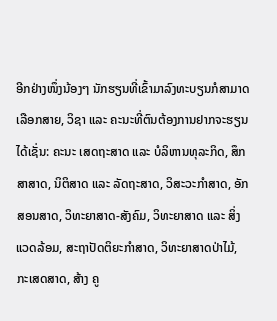ອີກຢ່າງໜຶ່ງນ້ອງໆ ນັກຮຽນທີ່ເຂົ້າມາລົງທະບຽນກໍສາມາດເລືອກສາຍ, ວິຊາ ແລະ ຄະນະທີ່ຕົນຕ້ອງການຢາກຈະຮຽນໄດ້ເຊັ່ນ: ຄະນະ ເສດຖະສາດ ແລະ ບໍລິຫານທຸລະກິດ, ສຶກສາສາດ, ນິຕິສາດ ແລະ ລັດຖະສາດ, ວິສະວະກຳສາດ, ອັກສອນສາດ, ວິທະຍາສາດ-ສັງຄົມ, ວິທະຍາສາດ ແລະ ສິ່ງແວດລ້ອມ, ສະຖາປັດຕິຍະກຳສາດ, ວິທະຍາສາດປ່າໄມ້, ກະເສດສາດ, ສ້າງ ຄູ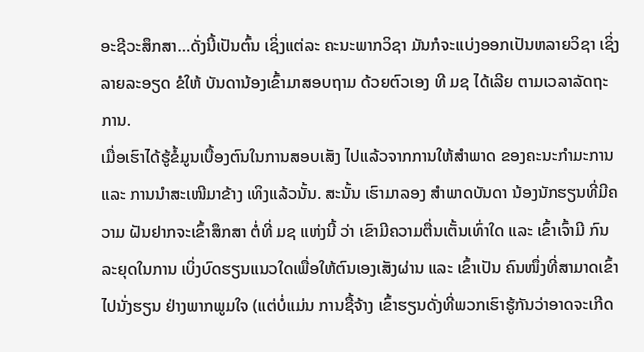ອະຊີວະສຶກສາ…ດັ່ງນີ້ເປັນຕົ້ນ ເຊິ່ງແຕ່ລະ ຄະນະພາກວິຊາ ມັນກໍຈະແບ່ງອອກເປັນຫລາຍວິຊາ ເຊິ່ງລາຍລະອຽດ ຂໍໃຫ້ ບັນດານ້ອງເຂົ້າມາສອບຖາມ ດ້ວຍຕົວເອງ ທີ ມຊ ໄດ້ເລີຍ ຕາມເວລາລັດຖະການ.
ເມື່ອເຮົາໄດ້ຮູ້ຂໍ້ມູນເບື້ອງຕົນໃນການສອບເສັງ ໄປແລ້ວຈາກການໃຫ້ສຳພາດ ຂອງຄະນະກຳມະການ ແລະ ການນຳສະເໜີມາຂ້າງ ເທິງແລ້ວນັ້ນ. ສະນັ້ນ ເຮົາມາລອງ ສຳພາດບັນດາ ນ້ອງນັກຮຽນທີ່ມີຄວາມ ຝັນຢາກຈະເຂົ້າສຶກສາ ຕໍ່ທີ່ ມຊ ແຫ່ງນີ້ ວ່າ ເຂົາມີຄວາມຕື່ນເຕັ້ນເທົ່າໃດ ແລະ ເຂົ້າເຈົ້າມີ ກົນລະຍຸດໃນການ ເບິ່ງບົດຮຽນແນວໃດເພື່ອໃຫ້ຕົນເອງເສັງຜ່ານ ແລະ ເຂົ້າເປັນ ຄົນໜຶ່ງທີ່ສາມາດເຂົ້າໄປນັ່ງຮຽນ ຢ່າງພາກພູມໃຈ (ແຕ່ບໍ່ແມ່ນ ການຊື້ຈ້າງ ເຂົ້າຮຽນດັ່ງທີ່ພວກເຮົາຮູ້ກັນວ່າອາດຈະເກີດ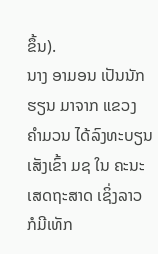ຂຶ້ນ).
ນາງ ອາມອນ ເປັນນັກຮຽນ ມາຈາກ ແຂວງ ຄຳມວນ ໄດ້ລົງທະບຽນ ເສັງເຂົ້າ ມຊ ໃນ ຄະນະເສດຖະສາດ ເຊິ່ງລາວ ກໍມີເທັກ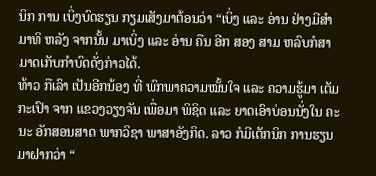ນິກ ການ ເບິ່ງບົດຮຽນ ກຽມເສັງມາຕ້ອນວ່າ “ເບິ່ງ ແລະ ອ່ານ ຢ່າງມີສຳມາທິ ຫລັງ ຈາກນັ້ນ ມາເບິ່ງ ແລະ ອ່ານ ຄືນ ອີກ ສອງ ສາມ ຫລົບກໍສາມາດເກັບກຳບົດດັ່ງກ່າວໄດ້.
ທ້າວ ກືເລົາ ເປັນອີກນ້ອງ ທີ່ ພົກພາຄວາມໝັ້ນໃຈ ແລະ ຄວາມຮູ້ມາ ເຕັມກະເປົາ ຈາກ ແຂວງວຽງຈັນ ເພື່ອມາ ພິຊິດ ແລະ ຍາດເອົາບ່ອນນັ່ງໃນ ຄະນະ ອັກສອນສາດ ພາກວິຊາ ພາສາອັງກິດ. ລາວ ກໍມີເຕັກນິກ ການຮຽນມາຝາກວ່າ “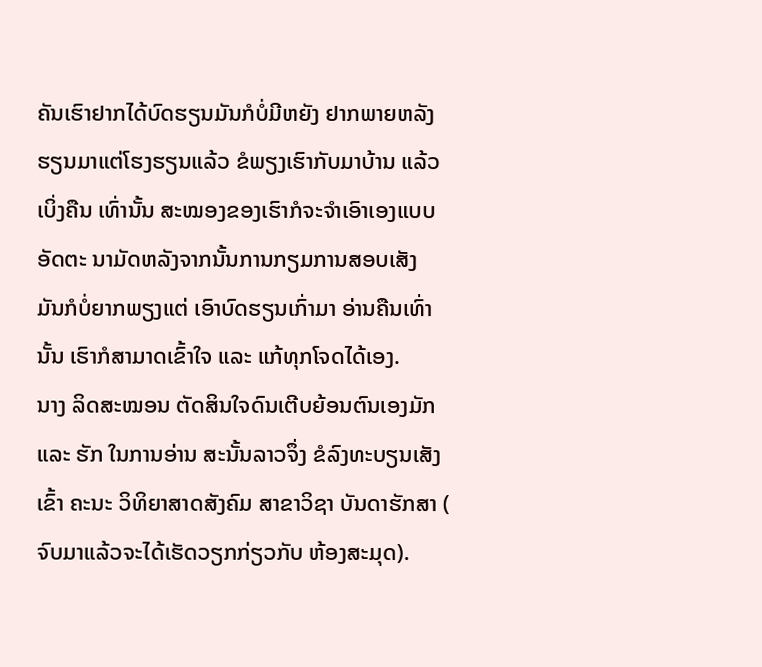ຄັນເຮົາຢາກໄດ້ບົດຮຽນມັນກໍບໍ່ມີຫຍັງ ຢາກພາຍຫລັງຮຽນມາແຕ່ໂຮງຮຽນແລ້ວ ຂໍພຽງເຮົາກັບມາບ້ານ ແລ້ວ ເບິ່ງຄືນ ເທົ່ານັ້ນ ສະໝອງຂອງເຮົາກໍຈະຈຳເອົາເອງແບບອັດຕະ ນາມັດຫລັງຈາກນັ້ນການກຽມການສອບເສັງ ມັນກໍບໍ່ຍາກພຽງແຕ່ ເອົາບົດຮຽນເກົ່າມາ ອ່ານຄືນເທົ່ານັ້ນ ເຮົາກໍສາມາດເຂົ້າໃຈ ແລະ ແກ້ທຸກໂຈດໄດ້ເອງ.
ນາງ ລິດສະໝອນ ຕັດສິນໃຈດົນເຕີບຍ້ອນຕົນເອງມັກ ແລະ ຮັກ ໃນການອ່ານ ສະນັ້ນລາວຈຶ່ງ ຂໍລົງທະບຽນເສັງເຂົ້າ ຄະນະ ວິທິຍາສາດສັງຄົມ ສາຂາວິຊາ ບັນດາຮັກສາ ( ຈົບມາແລ້ວຈະໄດ້ເຮັດວຽກກ່ຽວກັບ ຫ້ອງສະມຸດ).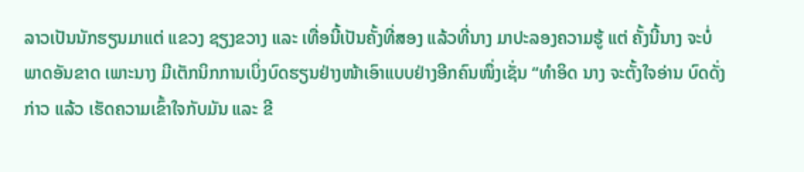ລາວເປັນນັກຮຽນມາແຕ່ ແຂວງ ຊຽງຂວາງ ແລະ ເທື່ອນີ້ເປັນຄັ້ງທີ່ສອງ ແລ້ວທີ່ນາງ ມາປະລອງຄວາມຮູ້ ແຕ່ ຄັ້ງນີ້ນາງ ຈະບໍ່ພາດອັນຂາດ ເພາະນາງ ມີເຕັກນິກການເບິ່ງບົດຮຽນຢ່າງໜ້າເອົາແບບຢ່າງອີກຄົນໜຶ່ງເຊັ່ນ “ທຳອິດ ນາງ ຈະຕັ້ງໃຈອ່ານ ບົດດັ່ງກ່າວ ແລ້ວ ເຮັດຄວາມເຂົ້າໃຈກັບມັນ ແລະ ຂີ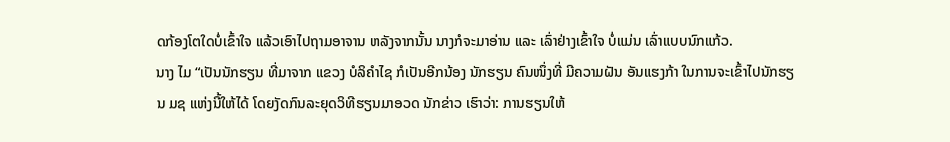ດກ້ອງໂຕໃດບໍ່ເຂົ້າໃຈ ແລ້ວເອົາໄປຖາມອາຈານ ຫລັງຈາກນັ້ນ ນາງກໍຈະມາອ່ານ ແລະ ເລົ່າຢ່າງເຂົ້າໃຈ ບໍ່ແມ່ນ ເລົ່າແບບນົກແກ້ວ.
ນາງ ໄມ “ເປັນນັກຮຽນ ທີ່ມາຈາກ ແຂວງ ບໍລິຄຳໄຊ ກໍເປັນອີກນ້ອງ ນັກຮຽນ ຄົນໜຶ່ງທີ່ ມີຄວາມຝັນ ອັນແຮງກ້າ ໃນການຈະເຂົ້າໄປນັກຮຽນ ມຊ ແຫ່ງນີ້ໃຫ້ໄດ້ ໂດຍງັດກົນລະຍຸດວິທີຮຽນມາອວດ ນັກຂ່າວ ເຮົາວ່າ: ການຮຽນໃຫ້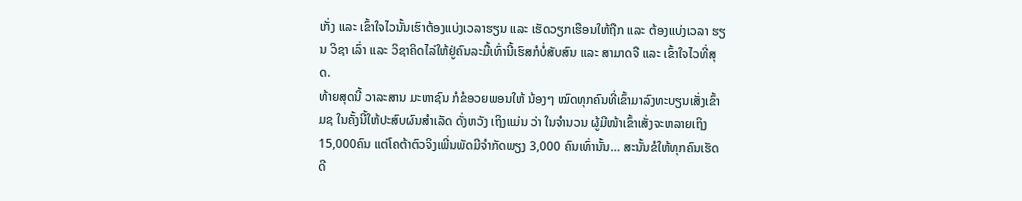ເກັ່ງ ແລະ ເຂົ້າໃຈໄວນັ້ນເຮົາຕ້ອງແບ່ງເວລາຮຽນ ແລະ ເຮັດວຽກເຮືອນໃຫ້ຖືກ ແລະ ຕ້ອງແບ່ງເວລາ ຮຽນ ວິຊາ ເລົ່າ ແລະ ວິຊາຄິດໄລ່ໃຫ້ຢູ່ຄົນລະມື້ເທົ່ານີ້ເຮົສກໍບໍ່ສັບສົນ ແລະ ສາມາດຈື ແລະ ເຂົ້າໃຈໄວທີ່ສຸດ.
ທ້າຍສຸດນີ້ ວາລະສານ ມະຫາຊົນ ກໍຂໍອວຍພອນໃຫ້ ນ້ອງໆ ໝົດທຸກຄົນທີ່ເຂົ້າມາລົງທະບຽນເສັ່ງເຂົ້າ ມຊ ໃນຄັ້ງນີ້ໃຫ້ປະສົບຜົນສຳເລັດ ດັ່ງຫວັງ ເຖິງແມ່ນ ວ່າ ໃນຈຳນວນ ຜູ້ມີໜ້າເຂົ້າເສັ່ງຈະຫລາຍເຖິງ 15,000ຄົນ ແຕ່ໂຄຕ້າຕົວຈິງເພີ່ນພັດມີຈຳກັດພຽງ 3,000 ຄົນເທົ່ານັ້ນ… ສະນັ້ນຂໍໃຫ້ທຸກຄົນເຮັດດີ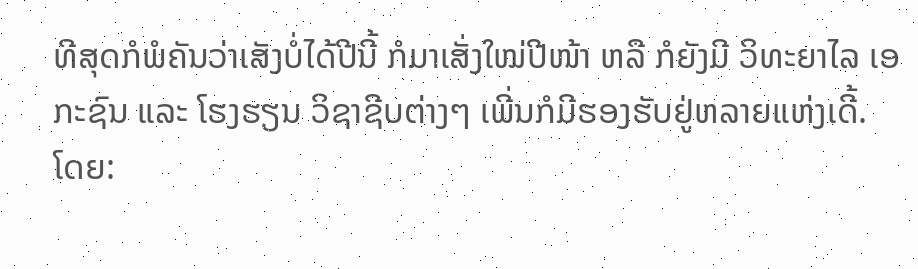ທີສຸດກໍພໍຄັນວ່າເສັງບໍ່ໄດ້ປີນີ້ ກໍມາເສັ່ງໃໝ່ປີໜ້າ ຫລື ກໍຍັງມີ ວິທະຍາໄລ ເອກະຊົນ ແລະ ໂຮງຮຽນ ວິຊາຊີບຕ່າງໆ ເພີ່ນກໍມີຮອງຮັບຢູ່ຫລາຍແຫ່ງເດີ້.
ໂດຍ: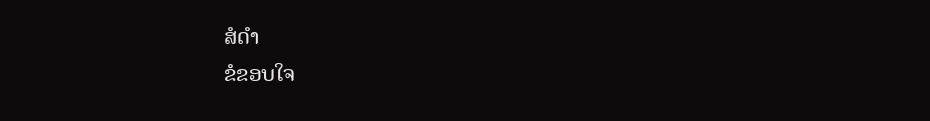ສໍດຳ
ຂໍຂອບໃຈ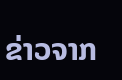ຂ່າວຈາກ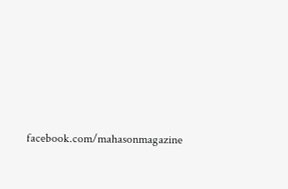facebook.com/mahasonmagazine